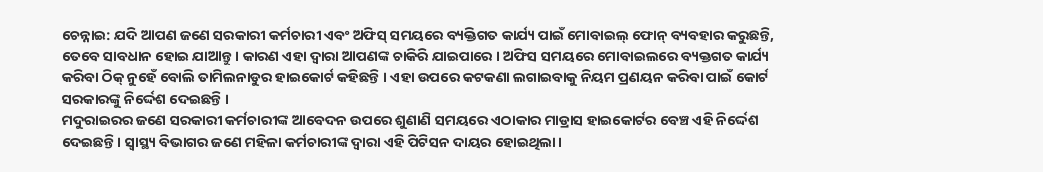ଚେନ୍ନାଇ: ଯଦି ଆପଣ ଜଣେ ସରକାରୀ କର୍ମଚାରୀ ଏବଂ ଅଫିସ୍ ସମୟରେ ବ୍ୟକ୍ତିଗତ କାର୍ଯ୍ୟ ପାଇଁ ମୋବାଇଲ୍ ଫୋନ୍ ବ୍ୟବହାର କରୁଛନ୍ତି, ତେବେ ସାବଧାନ ହୋଇ ଯାଆନ୍ତୁ । କାରଣ ଏହା ଦ୍ବାରା ଆପଣଙ୍କ ଚାକିରି ଯାଇପାରେ । ଅଫିସ ସମୟରେ ମୋବାଇଲରେ ବ୍ୟକ୍ତଗତ କାର୍ଯ୍ୟ କରିବା ଠିକ୍ ନୁହେଁ ବୋଲି ତାମିଲନାଡୁର ହାଇକୋର୍ଟ କହିଛନ୍ତି । ଏହା ଉପରେ କଟକଣା ଲଗାଇବାକୁ ନିୟମ ପ୍ରଣୟନ କରିବା ପାଇଁ କୋର୍ଟ ସରକାରଙ୍କୁ ନିର୍ଦ୍ଦେଶ ଦେଇଛନ୍ତି ।
ମଦୁରାଇରର ଜଣେ ସରକାରୀ କର୍ମଚାରୀଙ୍କ ଆବେଦନ ଉପରେ ଶୁଣାଣି ସମୟରେ ଏଠାକାର ମାଡ୍ରାସ ହାଇକୋର୍ଟର ବେଞ୍ଚ ଏହି ନିର୍ଦ୍ଦେଶ ଦେଇଛନ୍ତି। ସ୍ୱାସ୍ଥ୍ୟ ବିଭାଗର ଜଣେ ମହିଳା କର୍ମଚାରୀଙ୍କ ଦ୍ୱାରା ଏହି ପିଟିସନ ଦାୟର ହୋଇଥିଲା।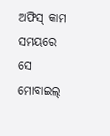ଅଫିସ୍ କାମ ସମୟରେ ସେ ମୋବାଇଲ୍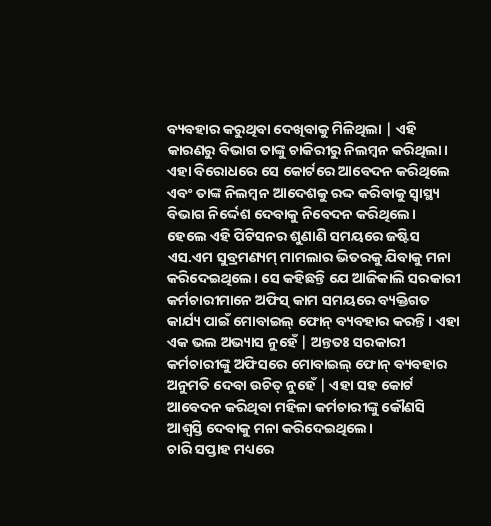ବ୍ୟବହାର କରୁଥିବା ଦେଖିବାକୁ ମିଳିଥିଲା | ଏହି କାରଣରୁ ବିଭାଗ ତାଙ୍କୁ ଚାକିରୀରୁ ନିଲମ୍ବନ କରିଥିଲା। ଏହା ବିରୋଧରେ ସେ କୋର୍ଟରେ ଆବେଦନ କରିଥିଲେ ଏବଂ ତାଙ୍କ ନିଲମ୍ବନ ଆଦେଶକୁ ରଦ୍ଦ କରିବାକୁ ସ୍ବାସ୍ଥ୍ୟ ବିଭାଗ ନିର୍ଦ୍ଦେଶ ଦେବାକୁ ନିବେଦନ କରିଥିଲେ।
ହେଲେ ଏହି ପିଟିସନର ଶୁଣାଣି ସମୟରେ ଜଷ୍ଟିସ ଏସ.ଏମ ସୁବ୍ରମଣ୍ୟମ୍ ମାମଲାର ଭିତରକୁ ଯିବାକୁ ମନା କରିଦେଇଥିଲେ। ସେ କହିଛନ୍ତି ଯେ ଆଜିକାଲି ସରକାରୀ କର୍ମଚାରୀମାନେ ଅଫିସ୍ କାମ ସମୟରେ ବ୍ୟକ୍ତିଗତ କାର୍ଯ୍ୟ ପାଇଁ ମୋବାଇଲ୍ ଫୋନ୍ ବ୍ୟବହାର କରନ୍ତି। ଏହା ଏକ ଭଲ ଅଭ୍ୟାସ ନୁହେଁ | ଅନ୍ତତଃ ସରକାରୀ କର୍ମଚାରୀଙ୍କୁ ଅଫିସରେ ମୋବାଇଲ୍ ଫୋନ୍ ବ୍ୟବହାର ଅନୁମତି ଦେବା ଉଚିତ୍ ନୁହେଁ | ଏହା ସହ କୋର୍ଟ ଆବେଦନ କରିଥିବା ମହିଳା କର୍ମଚାରୀଙ୍କୁ କୌଣସି ଆଶ୍ବସ୍ତି ଦେବାକୁ ମନା କରିଦେଇଥିଲେ।
ଚାରି ସପ୍ତାହ ମଧ୍ୟରେ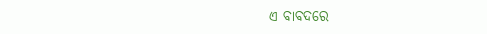ଏ ବାବଦରେ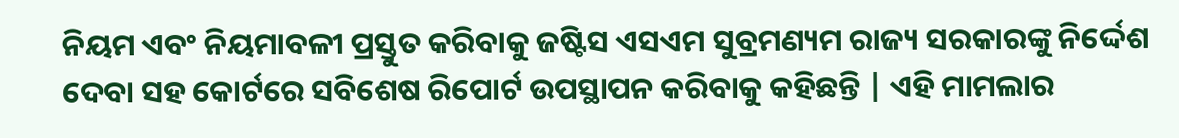ନିୟମ ଏବଂ ନିୟମାବଳୀ ପ୍ରସ୍ତୁତ କରିବାକୁ ଜଷ୍ଟିସ ଏସଏମ ସୁବ୍ରମଣ୍ୟମ ରାଜ୍ୟ ସରକାରଙ୍କୁ ନିର୍ଦ୍ଦେଶ ଦେବା ସହ କୋର୍ଟରେ ସବିଶେଷ ରିପୋର୍ଟ ଉପସ୍ଥାପନ କରିବାକୁ କହିଛନ୍ତି | ଏହି ମାମଲାର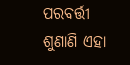ପରବର୍ତ୍ତୀ ଶୁଣାଣି ଏହା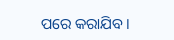ପରେ କରାଯିବ।